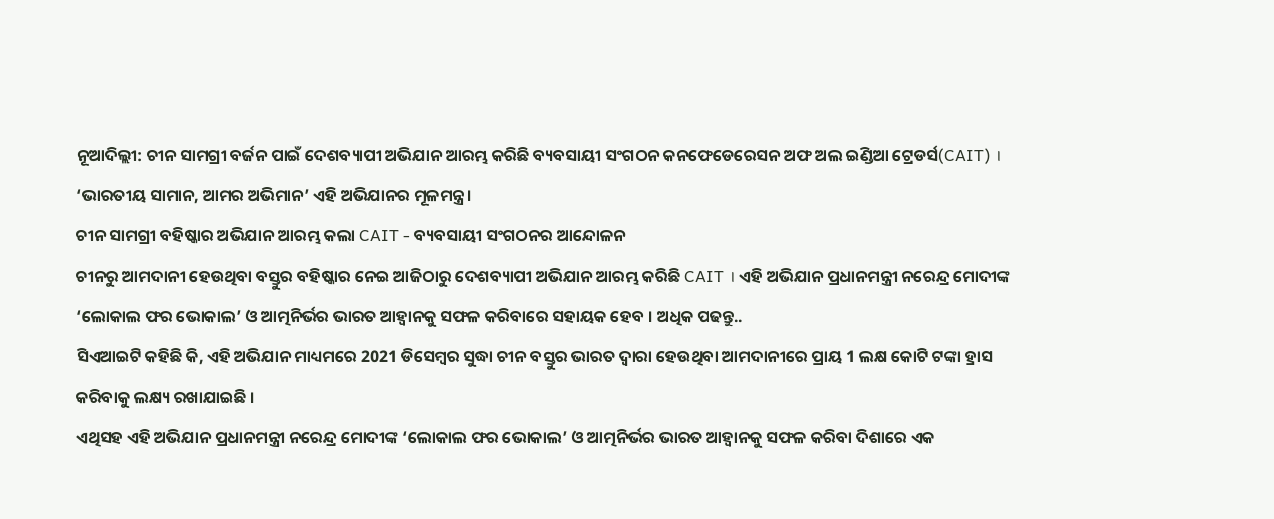ନୂଆଦିଲ୍ଲୀ: ଚୀନ ସାମଗ୍ରୀ ବର୍ଜନ ପାଇଁ ଦେଶବ୍ୟାପୀ ଅଭିଯାନ ଆରମ୍ଭ କରିଛି ବ୍ୟବସାୟୀ ସଂଗଠନ କନଫେଡେରେସନ ଅଫ ଅଲ ଇଣ୍ଡିଆ ଟ୍ରେଡର୍ସ(CAIT) । ‘ଭାରତୀୟ ସାମାନ, ଆମର ଅଭିମାନ’ ଏହି ଅଭିଯାନର ମୂଳମନ୍ତ୍ର ।
ଚୀନ ସାମଗ୍ରୀ ବହିଷ୍କାର ଅଭିଯାନ ଆରମ୍ଭ କଲା CAIT - ବ୍ୟବସାୟୀ ସଂଗଠନର ଆନ୍ଦୋଳନ
ଚୀନରୁ ଆମଦାନୀ ହେଉଥିବା ବସ୍ତୁର ବହିଷ୍କାର ନେଇ ଆଜିଠାରୁ ଦେଶବ୍ୟାପୀ ଅଭିଯାନ ଆରମ୍ଭ କରିଛି CAIT । ଏହି ଅଭିଯାନ ପ୍ରଧାନମନ୍ତ୍ରୀ ନରେନ୍ଦ୍ର ମୋଦୀଙ୍କ ‘ଲୋକାଲ ଫର ଭୋକାଲ’ ଓ ଆତ୍ମନିର୍ଭର ଭାରତ ଆହ୍ବାନକୁ ସଫଳ କରିବାରେ ସହାୟକ ହେବ । ଅଧିକ ପଢନ୍ତୁ..
ସିଏଆଇଟି କହିଛି କି, ଏହି ଅଭିଯାନ ମାଧ୍ୟମରେ 2021 ଡିସେମ୍ବର ସୁଦ୍ଧା ଚୀନ ବସ୍ତୁର ଭାରତ ଦ୍ଵାରା ହେଉଥିବା ଆମଦାନୀରେ ପ୍ରାୟ 1 ଲକ୍ଷ କୋଟି ଟଙ୍କା ହ୍ରାସ କରିବାକୁ ଲକ୍ଷ୍ୟ ରଖାଯାଇଛି ।
ଏଥିସହ ଏହି ଅଭିଯାନ ପ୍ରଧାନମନ୍ତ୍ରୀ ନରେନ୍ଦ୍ର ମୋଦୀଙ୍କ ‘ଲୋକାଲ ଫର ଭୋକାଲ’ ଓ ଆତ୍ମନିର୍ଭର ଭାରତ ଆହ୍ବାନକୁ ସଫଳ କରିବା ଦିଶାରେ ଏକ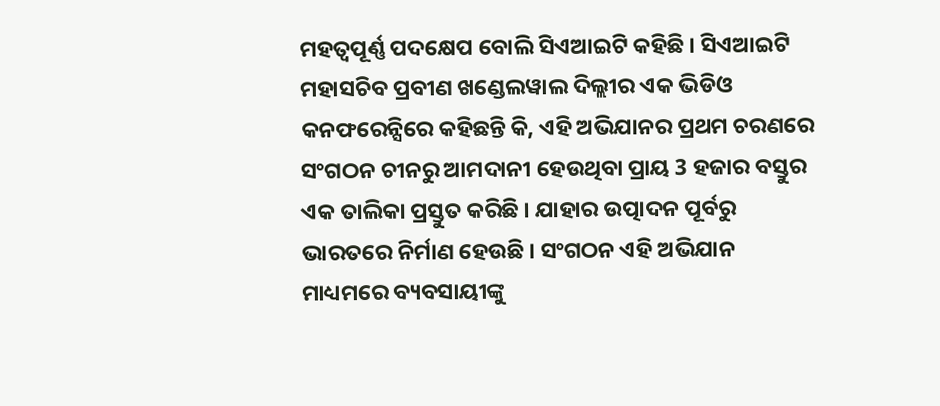ମହତ୍ବପୂର୍ଣ୍ଣ ପଦକ୍ଷେପ ବୋଲି ସିଏଆଇଟି କହିଛି । ସିଏଆଇଟି ମହାସଚିବ ପ୍ରବୀଣ ଖଣ୍ଡେଲୱାଲ ଦିଲ୍ଲୀର ଏକ ଭିଡିଓ କନଫରେନ୍ସିରେ କହିଛନ୍ତି କି, ଏହି ଅଭିଯାନର ପ୍ରଥମ ଚରଣରେ ସଂଗଠନ ଚୀନରୁ ଆମଦାନୀ ହେଉଥିବା ପ୍ରାୟ 3 ହଜାର ବସ୍ତୁର ଏକ ତାଲିକା ପ୍ରସ୍ତୁତ କରିଛି । ଯାହାର ଉତ୍ପାଦନ ପୂର୍ବରୁ ଭାରତରେ ନିର୍ମାଣ ହେଉଛି । ସଂଗଠନ ଏହି ଅଭିଯାନ ମାଧ୍ୟମରେ ବ୍ୟବସାୟୀଙ୍କୁ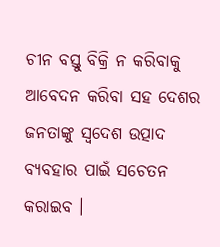ଚୀନ ବସ୍ତୁ ବିକ୍ରି ନ କରିବାକୁ ଆବେଦନ କରିବା ସହ ଦେଶର ଜନତାଙ୍କୁ ସ୍ଵଦେଶ ଉତ୍ପାଦ ବ୍ୟବହାର ପାଇଁ ସଚେତନ କରାଇବ ।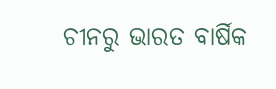ଚୀନରୁ ଭାରତ ବାର୍ଷିକ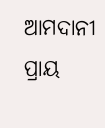ଆମଦାନୀ ପ୍ରାୟ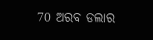70 ଅରବ ଡଲାର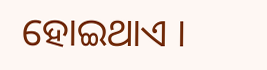ହୋଇଥାଏ ।